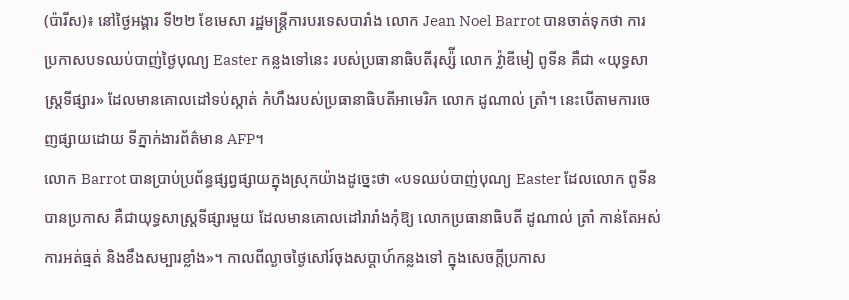(ប៉ារីស)៖ នៅថ្ងៃអង្គារ ទី២២ ខែមេសា រដ្ឋមន្រ្តីការបរទេសបារាំង លោក Jean Noel Barrot បានចាត់ទុកថា ការប្រកាសបទឈប់បាញ់ថ្ងៃបុណ្យ Easter កន្លងទៅនេះ របស់ប្រធានាធិបតីរុស្ស៉ី លោក វ៉្លាឌីមៀ ពូទីន គឺជា «យុទ្ធសាស្រ្តទីផ្សារ» ដែលមានគោលដៅទប់ស្កាត់ កំហឹងរបស់ប្រធានាធិបតីអាមេរិក លោក ដូណាល់ ត្រាំ។ នេះបើតាមការចេញផ្សាយដោយ ទីភ្នាក់ងារព័ត៌មាន AFP។
លោក Barrot បានប្រាប់ប្រព័ន្ធផ្សព្វផ្សាយក្នុងស្រុកយ៉ាងដូច្នេះថា «បទឈប់បាញ់បុណ្យ Easter ដែលលោក ពូទីន បានប្រកាស គឺជាយុទ្ធសាស្រ្តទីផ្សារមួយ ដែលមានគោលដៅរារាំងកុំឱ្យ លោកប្រធានាធិបតី ដូណាល់ ត្រាំ កាន់តែអស់ការអត់ធ្មត់ និងខឹងសម្បារខ្លាំង»។ កាលពីល្ងាចថ្ងៃសៅរ៍ចុងសប្តាហ៍កន្លងទៅ ក្នុងសេចក្តីប្រកាស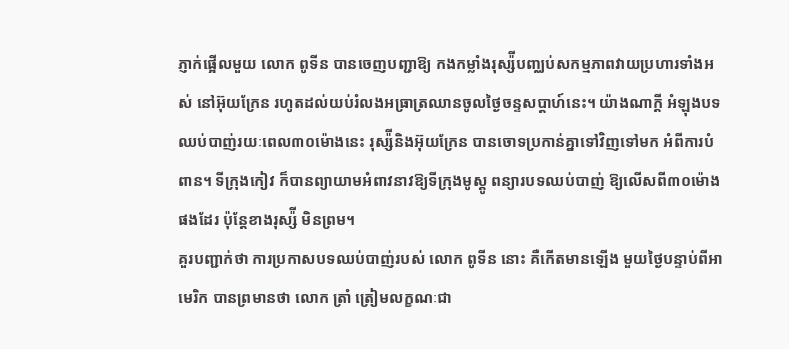ភ្ញាក់ផ្អើលមួយ លោក ពូទីន បានចេញបញ្ជាឱ្យ កងកម្លាំងរុស្ស៉ីបញ្ឈប់សកម្មភាពវាយប្រហារទាំងអស់ នៅអ៊ុយក្រែន រហូតដល់យប់រំលងអធ្រាត្រឈានចូលថ្ងៃចន្ទសប្តាហ៍នេះ។ យ៉ាងណាក្តី អំឡុងបទឈប់បាញ់រយៈពេល៣០ម៉ោងនេះ រុស្ស៉ីនិងអ៊ុយក្រែន បានចោទប្រកាន់គ្នាទៅវិញទៅមក អំពីការបំពាន។ ទីក្រុងកៀវ ក៏បានព្យាយាមអំពាវនាវឱ្យទីក្រុងមូស្គូ ពន្យារបទឈប់បាញ់ ឱ្យលើសពី៣០ម៉ោង ផងដែរ ប៉ុន្តែខាងរុស្ស៉ី មិនព្រម។
គួរបញ្ជាក់ថា ការប្រកាសបទឈប់បាញ់របស់ លោក ពូទីន នោះ គឺកើតមានឡើង មួយថ្ងៃបន្ទាប់ពីអាមេរិក បានព្រមានថា លោក ត្រាំ ត្រៀមលក្ខណៈជា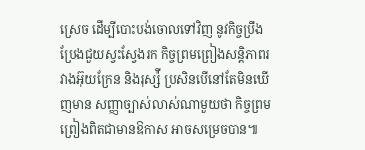ស្រេច ដើម្បីបោះបង់ចោលទៅវិញ នូវកិច្ចប្រឹងប្រែងជួយស្វះស្វែងរក កិច្ចព្រមព្រៀងសន្តិភាពរវាងអ៊ុយក្រែន និងរុស្ស៉ី ប្រសិនបើនៅតែមិនឃើញមាន សញ្ញាច្បាស់លាស់ណាមួយថា កិច្ចព្រមព្រៀងពិតជាមានឱកាស អាចសម្រេចបាន៕